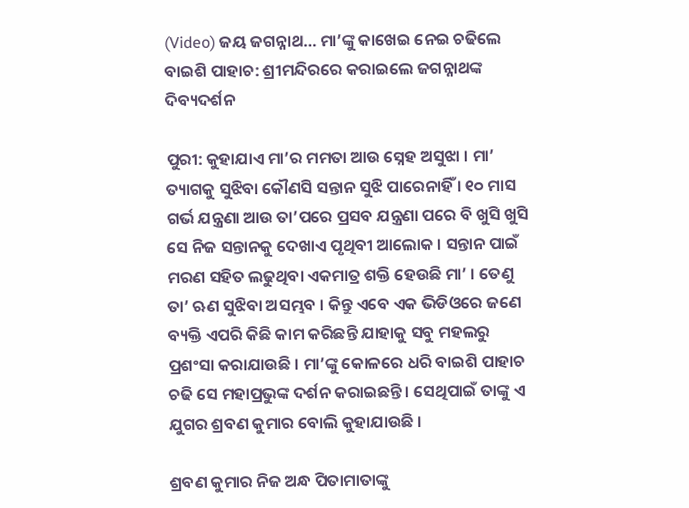(Video) ଜୟ ଜଗନ୍ନାଥ… ମା’ଙ୍କୁ କାଖେଇ ନେଇ ଚଢିଲେ ବାଇଶି ପାହାଚ: ଶ୍ରୀମନ୍ଦିରରେ କରାଇଲେ ଜଗନ୍ନାଥଙ୍କ ଦିବ୍ୟଦର୍ଶନ

ପୁରୀ: କୁହାଯାଏ ମା’ର ମମତା ଆଉ ସ୍ନେହ ଅସୁଝା । ମା’ ତ୍ୟାଗକୁ ସୁଝିବା କୌଣସି ସନ୍ତାନ ସୁଝି ପାରେନାହିଁ । ୧୦ ମାସ ଗର୍ଭ ଯନ୍ତ୍ରଣା ଆଉ ତା’ପରେ ପ୍ରସବ ଯନ୍ତ୍ରଣା ପରେ ବି ଖୁସି ଖୁସି ସେ ନିଜ ସନ୍ତାନକୁ ଦେଖାଏ ପୃଥିବୀ ଆଲୋକ । ସନ୍ତାନ ପାଇଁ ମରଣ ସହିତ ଲଢୁଥିବା ଏକମାତ୍ର ଶକ୍ତି ହେଉଛି ମା’ । ତେଣୁ ତା’ ଋଣ ସୁଝିବା ଅସମ୍ଭବ । କିନ୍ତୁ ଏବେ ଏକ ଭିଡିଓରେ ଜଣେ ବ୍ୟକ୍ତି ଏପରି କିଛି କାମ କରିଛନ୍ତି ଯାହାକୁ ସବୁ ମହଲରୁ ପ୍ରଶଂସା କରାଯାଉଛି । ମା’ଙ୍କୁ କୋଳରେ ଧରି ବାଇଶି ପାହାଚ ଚଢି ସେ ମହାପ୍ରଭୁଙ୍କ ଦର୍ଶନ କରାଇଛନ୍ତି । ସେଥିପାଇଁ ତାଙ୍କୁ ଏ ଯୁଗର ଶ୍ରବଣ କୁମାର ବୋଲି କୁହାଯାଉଛି ।

ଶ୍ରବଣ କୁମାର ନିଜ ଅନ୍ଧ ପିତାମାତାଙ୍କୁ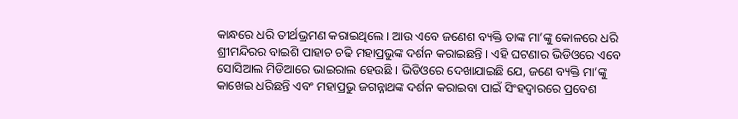କାନ୍ଧରେ ଧରି ତୀର୍ଥଭ୍ରମଣ କରାଇଥିଲେ । ଆଉ ଏବେ ଜଣେଶ ବ୍ୟକ୍ତି ତାଙ୍କ ମା’ଙ୍କୁ କୋଳରେ ଧରି ଶ୍ରୀମନ୍ଦିରର ବାଇଶି ପାହାଚ ଚଢି ମହାପ୍ରଭୁଙ୍କ ଦର୍ଶନ କରାଇଛନ୍ତି । ଏହି ଘଟଣାର ଭିଡିଓରେ ଏବେ ସୋସିଆଲ ମିଡିଆରେ ଭାଇରାଲ ହେଉଛି । ଭିଡିଓରେ ଦେଖାଯାଇଛି ଯେ, ଜଣେ ବ୍ୟକ୍ତି ମା’ଙ୍କୁ କାଖେଇ ଧରିଛନ୍ତି ଏବଂ ମହାପ୍ରଭୁ ଜଗନ୍ନାଥଙ୍କ ଦର୍ଶନ କରାଇବା ପାଇଁ ସିଂହଦ୍ୱାରରେ ପ୍ରବେଶ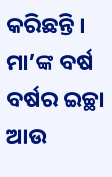କରିଛନ୍ତି । ମା’ଙ୍କ ବର୍ଷ ବର୍ଷର ଇଚ୍ଛା ଆଉ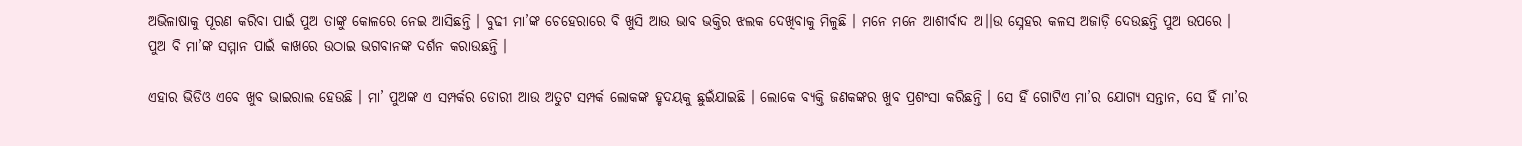ଅଭିଳାଷାକୁ ପୂରଣ କରିବା ପାଇଁ ପୁଅ ତାଙ୍କୁ କୋଳରେ ନେଇ ଆସିଛନ୍ତି । ବୁଢୀ ମା’ଙ୍କ ଚେହେରାରେ ବି ଖୁସି ଆଉ ଭାବ ଭକ୍ତିର ଝଲକ ଦେଖିବାକୁ ମିଳୁଛି । ମନେ ମନେ ଆଶୀର୍ବାଦ ଅ।।ଉ ସ୍ନେହର କଳସ ଅଜାଡ଼ି ଦେଉଛନ୍ତି ପୁଅ ଉପରେ । ପୁଅ ବି ମା’ଙ୍କ ସମ୍ମାନ ପାଇଁ କାଖରେ ଉଠାଇ ଭଗବାନଙ୍କ ଦର୍ଶନ କରାଉଛନ୍ତି ।

ଏହାର ଭିଡିଓ ଏବେ ଖୁବ ଭାଇରାଲ ହେଉଛି । ମା’ ପୁଅଙ୍କ ଏ ସମ୍ପର୍କର ଡୋରୀ ଆଉ ଅତୁଟ ସମ୍ପର୍କ ଲୋକଙ୍କ ହୃଦୟକୁ ଛୁଇଁଯାଇଛି । ଲୋକେ ବ୍ୟକ୍ତି ଜଣକଙ୍କର ଖୁବ ପ୍ରଶଂସା କରିଛନ୍ତି । ସେ ହିଁ ଗୋଟିଏ ମା’ର ଯୋଗ୍ୟ ସନ୍ତାନ, ସେ ହିଁ ମା’ର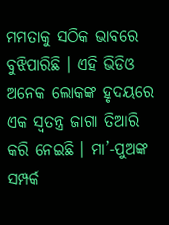ମମତାକୁ ସଠିକ ଭାବରେ ବୁଝିପାରିଛି । ଏହି ଭିଡିଓ ଅନେକ ଲୋକଙ୍କ ହୃଦୟରେ ଏକ ସ୍ୱତନ୍ତ୍ର ଜାଗା ତିଆରି କରି ନେଇଛି । ମା’-ପୁଅଙ୍କ ସମ୍ପର୍କ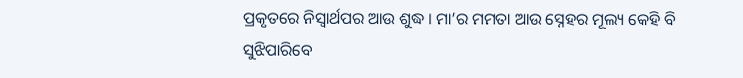ପ୍ରକୃତରେ ନିସ୍ୱାର୍ଥପର ଆଉ ଶୁଦ୍ଧ । ମା’ର ମମତା ଆଉ ସ୍ନେହର ମୂଲ୍ୟ କେହି ବି ସୁଝିପାରିବେ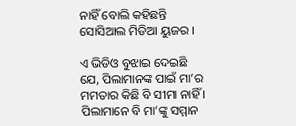ନାହିଁ ବୋଲି କହିଛନ୍ତି ସୋସିଆଲ ମିଡିଆ ୟୁଜର ।

ଏ ଭିଡିଓ ବୁଝାଇ ଦେଇଛି ଯେ, ପିଲାମାନଙ୍କ ପାଇଁ ମା’ର ମମତାର କିଛି ବି ସୀମା ନାହିଁ । ପିଲାମାନେ ବି ମା’ଙ୍କୁ ସମ୍ମାନ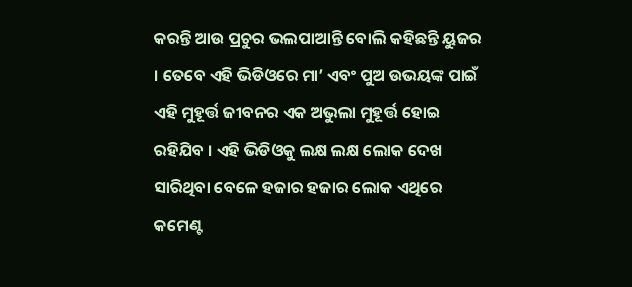କରନ୍ତି ଆଉ ପ୍ରଚୁର ଭଲପାଆନ୍ତି ବୋଲି କହିଛନ୍ତି ୟୁଜର । ତେବେ ଏହି ଭିଡିଓରେ ମା’ ଏବଂ ପୁଅ ଉଭୟଙ୍କ ପାଇଁ ଏହି ମୁହୂର୍ତ୍ତ ଜୀବନର ଏକ ଅଭୁଲା ମୁହୂର୍ତ୍ତ ହୋଇ ରହିଯିବ । ଏହି ଭିଡିଓକୁ ଲକ୍ଷ ଲକ୍ଷ ଲୋକ ଦେଖ ସାରିଥିବା ବେଳେ ହଜାର ହଜାର ଲୋକ ଏଥିରେ କମେଣ୍ଟ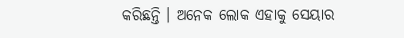କରିଛନ୍ତି । ଅନେକ ଲୋକ ଏହାକୁ ସେୟାର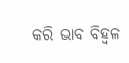କରି ଭାବ ବିହ୍ୱଳ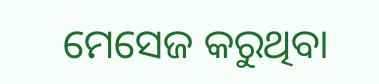ମେସେଜ କରୁଥିବା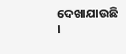ଦେଖାଯାଉଛି ।